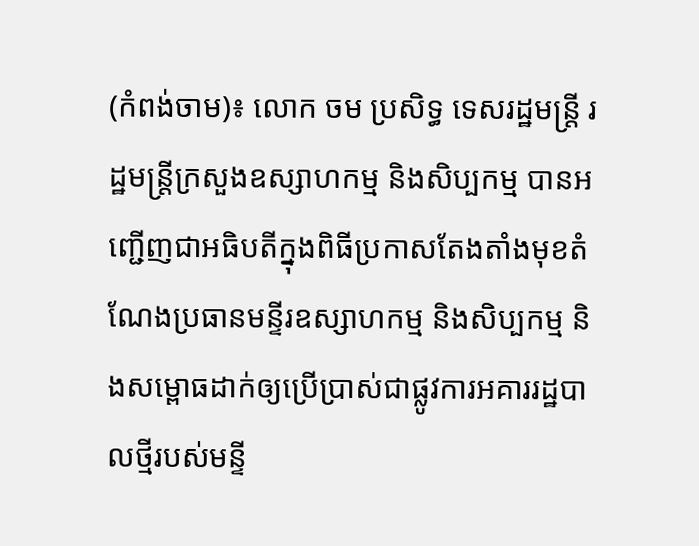(កំពង់ចាម)៖ លោក ចម ប្រសិទ្ធ ទេសរដ្ឋមន្ត្រី រដ្ឋមន្ត្រីក្រសួងឧស្សាហកម្ម និងសិប្បកម្ម បានអញ្ជើញជាអធិបតីក្នុងពិធីប្រកាសតែងតាំងមុខតំណែងប្រធានមន្ទីរឧស្សាហកម្ម និងសិប្បកម្ម និងសម្ពោធដាក់ឲ្យប្រើប្រាស់ជាផ្លូវការអគាររដ្ឋបាលថ្មីរបស់មន្ទី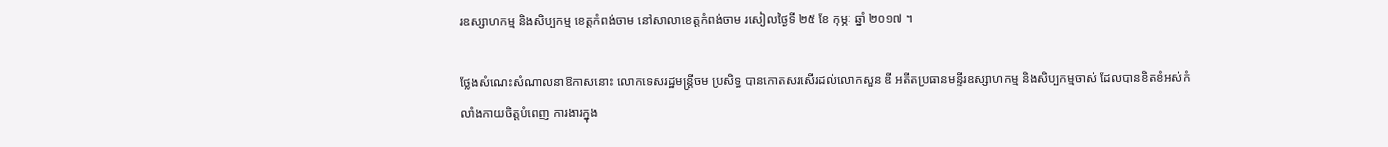រឧស្សាហកម្ម និងសិប្បកម្ម ខេត្តកំពង់ចាម នៅសាលាខេត្តកំពង់ចាម រសៀលថ្ងៃទី ២៥ ខែ កុម្ភៈ ឆ្នាំ ២០១៧ ។

ថ្លែងសំណេះសំណាលនាឱកាសនោះ លោកទេសរដ្ឋមន្ត្រីចម ប្រសិទ្ធ បានកោតសរសើរដល់លោកសួន ឌី អតីតប្រធានមន្ទីរឧស្សាហកម្ម និងសិប្បកម្មចាស់ ដែលបានខិតខំអស់កំលាំងកាយចិត្តបំពេញ ការងារក្នុង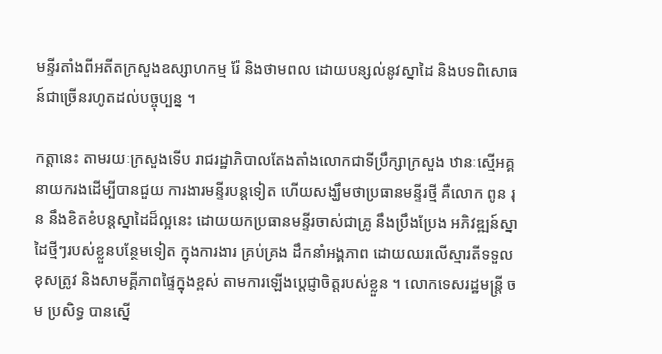មន្ទីរតាំងពីអតីតក្រសួងឧស្សាហកម្ម រ៉ែ និងថាមពល ដោយបន្សល់នូវស្នាដៃ និងបទពិសោធន៍ជាច្រើនរហូតដល់បច្ចុប្បន្ន ។

កត្តានេះ តាមរយៈក្រសួងទើប រាជរដ្ឋាភិបាលតែងតាំងលោកជាទីប្រឹក្សាក្រសួង ឋានៈស្មើអគ្គនាយករងដើម្បីបានជួយ ការងារមន្ទីរបន្តទៀត ហើយសង្ឃឹមថាប្រធានមន្ទីរថ្មី គឺលោក ពូន រុន នឹងខិតខំបន្តស្នាដៃដ៏ល្អនេះ ដោយយកប្រធានមន្ទីរចាស់ជាគ្រូ នឹងប្រឹងប្រែង អភិវឌ្ឍន៍ស្នាដៃថ្មីៗរបស់ខ្លួនបន្ថែមទៀត ក្នុងការងារ គ្រប់គ្រង ដឹកនាំអង្គភាព ដោយឈរលើស្មារតីទទួលខុសត្រូវ និងសាមគ្គីភាពផ្ទៃក្នុងខ្ពស់ តាមការឡើងប្តេជ្ញាចិត្តរបស់ខ្លួន ។ លោកទេសរដ្ឋមន្ត្រី ចម ប្រសិទ្ធ បានស្នើ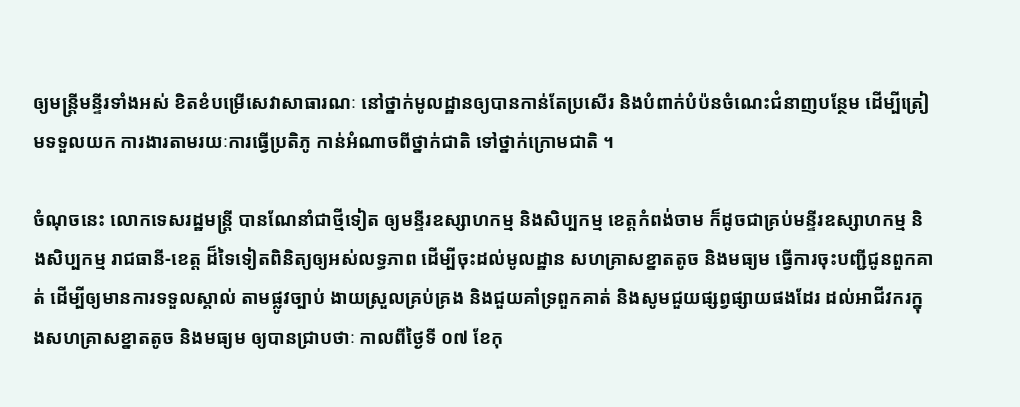ឲ្យមន្ត្រីមន្ទីរទាំងអស់ ខិតខំបម្រើសេវាសាធារណៈ នៅថ្នាក់មូលដ្ឋានឲ្យបានកាន់តែប្រសើរ និងបំពាក់បំប៉នចំណេះជំនាញបន្ថែម ដើម្បីត្រៀមទទួលយក ការងារតាមរយៈការធ្វើប្រតិភូ កាន់អំណាចពីថ្នាក់ជាតិ ទៅថ្នាក់ក្រោមជាតិ ។

ចំណុចនេះ លោកទេសរដ្ឋមន្ត្រី បានណែនាំជាថ្មីទៀត ឲ្យមន្ទីរឧស្សាហកម្ម និងសិប្បកម្ម ខេត្តកំពង់ចាម ក៏ដូចជាគ្រប់មន្ទីរឧស្សាហកម្ម និងសិប្បកម្ម រាជធានី-ខេត្ត ដ៏ទៃទៀតពិនិត្យឲ្យអស់លទ្ធភាព ដើម្បីចុះដល់មូលដ្ឋាន សហគ្រាសខ្នាតតូច និងមធ្យម ធ្វើការចុះបញ្ជីជូនពួកគាត់ ដើម្បីឲ្យមានការទទួលស្គាល់ តាមផ្លូវច្បាប់ ងាយស្រួលគ្រប់គ្រង និងជួយគាំទ្រពួកគាត់ និងសូមជួយផ្សព្វផ្សាយផងដែរ ដល់អាជីវករក្នុងសហគ្រាសខ្នាតតូច និងមធ្យម ឲ្យបានជ្រាបថាៈ កាលពីថ្ងៃទី ០៧ ខែកុ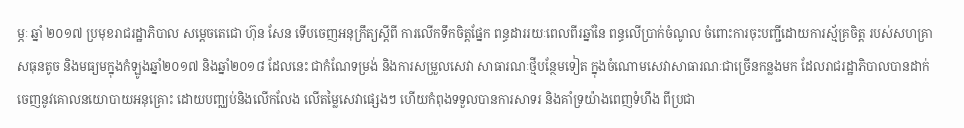ម្ភៈ ឆ្នាំ ២០១៧ ប្រមុខរាជរដ្ឋាភិបាល សម្តេចតេជោ ហ៊ុន សែន ទើបចេញអនុក្រឹត្យស្តីពី ការលើកទឹកចិត្តផ្នែក ពន្ធដាររយៈពេលពីរឆ្នាំនៃ ពន្ធលើប្រាក់ចំណូល ចំពោះការចុះបញ្ជីដោយការស្ម័គ្រចិត្ត របស់សហគ្រាសធុនតូច និងមធ្យមក្នុងកំឡូងឆ្នាំ២០១៧ និងឆ្នាំ២០១៨ ដែលនេះ ជាកំណែទម្រង់ និងការសម្រួលសេវា សាធារណៈថ្មីបន្ថែមទៀត ក្នុងចំណោមសេវាសាធារណៈជាច្រើនកន្លងមក ដែលរាជរដ្ឋាភិបាលបានដាក់ចេញនូវគោលនយោបាយអនុគ្រោះ ដោយបញ្ឈប់និងលើកលែង លើតម្លៃសេវាផ្សេងៗ ហើយកំពុងទទួលបានការសាទរ និងគាំទ្រយ៉ាងពេញទំហឹង ពីប្រជា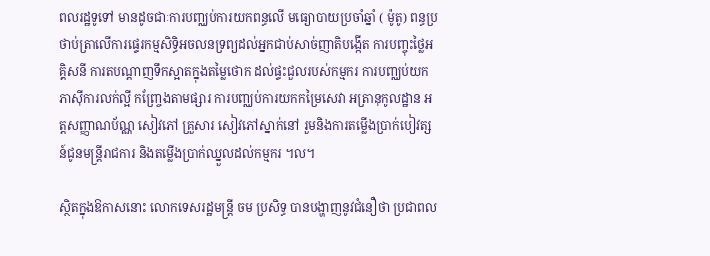ពលរដ្ឋទូទៅ មានដូចជាៈការបញ្ឈប់ការយកពន្ធលើ មធ្យោបាយប្រចាំឆ្នាំ ( ម៉ូតូ) ពន្ធប្រថាប់ត្រាលើការផ្ទេរកម្មសិទ្ធិអចលនទ្រព្យដល់អ្នកជាប់សាច់ញាតិបង្កើត ការបញ្ចុះថ្លៃអគ្គិសនី ការតបណ្តាញទឹកស្អាតក្នុងតម្លៃថោក ដល់ផ្ទះជួលរបស់កម្មករ ការបញ្ឈប់យកភាសុីការលក់ល្អី កញ្ច្រែងតាមផ្សារ ការបញ្ឈប់ការយកកម្រៃសេវា អត្រានុកូលដ្ឋាន អត្តសញ្ញាណប័ណ្ណ សៀវភៅ គ្រួសារ សៀវភៅស្នាក់នៅ រួមនិងការតម្លើងប្រាក់បៀវត្សន៍ជូនមន្ត្រីរាជការ និងតម្លើងប្រាក់ឈ្នួលដល់កម្មករ ។ល។

ស្ថិតក្នុងឱកាសនោះ លោកទេសរដ្ឋមន្ត្រី ចម ប្រសិទ្ធ បានបង្ហាញនូវជំនឿថា ប្រជាពល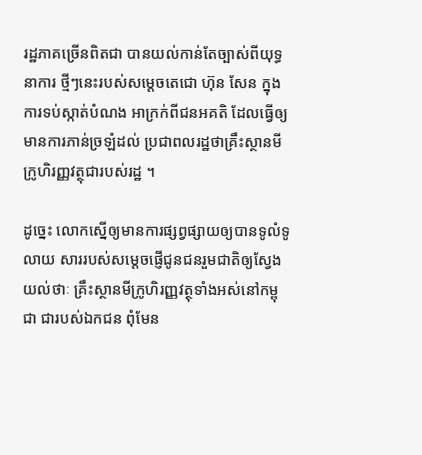រដ្ឋភាគច្រើនពិតជា បានយល់កាន់តែច្បាស់ពីយុទ្ធនាការ ថ្មីៗនេះរបស់សម្តេចតេជោ ហ៊ុន សែន ក្នុងការទប់ស្កាត់បំណង អាក្រក់ពីជនអគតិ ដែលធ្វើឲ្យមានការភាន់ច្រឡំដល់ ប្រជាពលរដ្ឋថាគ្រឹះស្ថានមីក្រូហិរញ្ញវត្ថុជារបស់រដ្ឋ ។

ដូច្នេះ លោកស្នើឲ្យមានការផ្សព្វផ្សាយឲ្យបានទូលំទូលាយ សាររបស់សម្តេចផ្ញើជូនជនរួមជាតិឲ្យស្វែងយល់ថាៈ គ្រឹះស្ថានមីក្រូហិរញ្ញវត្ថុទាំងអស់នៅកម្ពុជា ជារបស់ឯកជន ពុំមែន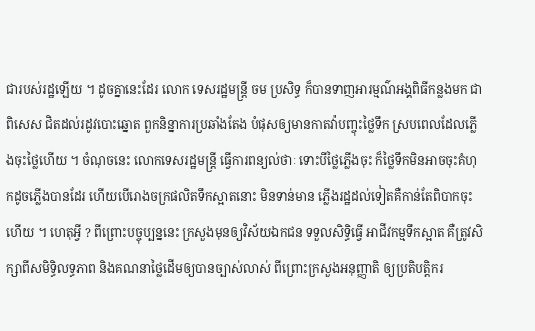ជារបស់រដ្ឋឡើយ ។ ដូចគ្នានេះដែរ លោក ទេសរដ្ឋមន្ត្រី ចម ប្រសិទ្ធ ក៏បានទាញអារម្មណ៌អង្គពិធីកន្លងមក ជាពិសេស ជិតដល់រដូវបោះឆ្នោត ពួកនិន្នាការប្រឆាំងតែង បំផុសឲ្យមានកាតវ៉ាបញ្ចុះថ្លៃទឹក ស្របពេលដែលភ្លើងចុះថ្លៃហើយ ។ ចំណុចនេះ លោកទេសរដ្ឋមន្ត្រី ធ្វើការពន្យល់ថាៈ ទោះបីថ្លៃភ្លើងចុះ ក៏ថ្លៃទឹកមិនអាចចុះគំហុកដូចភ្លើងបានដែរ ហើយបើរោងចក្រផលិតទឹកស្អាតនោះ មិនទាន់មាន ភ្លើងរដ្ឋដល់ទៀតគឺកាន់តែពិបាកចុះហើយ ។ ហេតុអ្វី ? ពីព្រោះបច្ចុប្បន្ននេះ ក្រសួងមុនឲ្យវិស័យឯកជន ទទួលសិទ្ធិធ្វើ អាជីវកម្មទឹកស្អាត គឺត្រូវសិក្សាពីសមិទ្ធិលទ្ធភាព និងគណនាថ្លៃដើមឲ្យបានច្បាស់លាស់ ពីព្រោះក្រសួងអនុញ្ញាតិ ឲ្យប្រតិបត្តិករ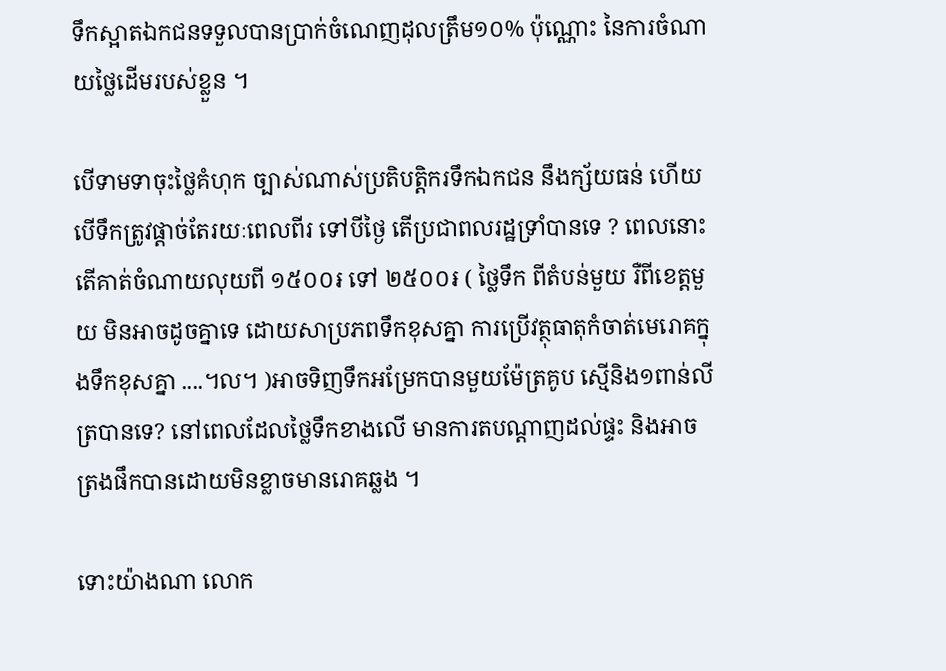ទឹកស្អាតឯកជនទទួលបានប្រាក់ចំណេញដុលត្រឹម១០% ប៉ុណ្ណោះ នៃការចំណាយថ្លៃដើមរបស់ខ្លួន ។

បើទាមទាចុះថ្លៃគំហុក ច្បាស់ណាស់ប្រតិបត្តិករទឹកឯកជន នឹងក្ស័យធន់ ហើយបើទឹកត្រូវផ្តាច់តែរយៈពេលពីរ ទៅបីថ្ងៃ តើប្រជាពលរដ្ឋទ្រាំបានទេ ? ពេលនោះ តើគាត់ចំណាយលុយពី ១៥០០៛ ទៅ ២៥០០៛ ( ថ្លៃទឹក ពីតំបន់មួយ រឺពីខេត្តមួយ មិនអាចដូចគ្នាទេ ដោយសាប្រភពទឹកខុសគ្នា ការប្រើវត្ថុធាតុកំចាត់មេរោគក្នុងទឹកខុសគ្នា ....។ល។ )អាចទិញទឹកអម្រែកបានមួយម៉ែត្រគូប ស្មើនិង១ពាន់លីត្របានទេ? នៅពេលដែលថ្លៃទឹកខាងលើ មានការតបណ្តាញដល់ផ្ទះ និងអាចត្រងផឹកបានដោយមិនខ្លាចមានរោគឆ្លង ។

ទោះយ៉ាងណា លោក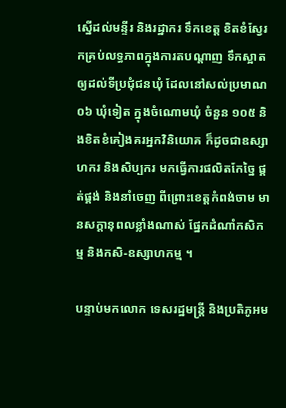ស្នើដល់មន្ទីរ និងរដ្ឋាករ ទឹកខេត្ត ខិតខំស្វែរកគ្រប់លទ្ធភាពក្នុងការតបណ្តាញ ទឹកស្អាតឲ្យដល់ទីប្រជុំជនឃុំ ដែលនៅសល់ប្រមាណ ០៦ ឃុំទៀត ក្នុងចំណោមឃុំ ចំនួន ១០៥ និងខិតខំគៀងគរអ្នកវិនិយោគ ក៏ដូចជាឧស្សាហករ និងសិប្បករ មកធ្វើការផលិតកែច្នៃ ផ្គត់ផ្គង់ និងនាំចេញ ពីព្រោះខេត្តកំពង់ចាម មានសក្តានុពលខ្លាំងណាស់ ផ្នែកដំណាំកសិកម្ម និងកសិ-ឧស្សាហកម្ម ។

បន្ទាប់មកលោក ទេសរដ្ឋមន្ត្រី និងប្រតិភូអម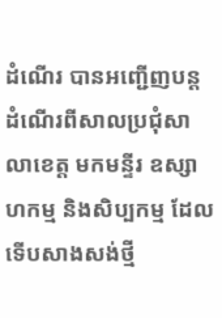ដំណើរ បានអញ្ជើញបន្ដដំណើរពីសាលប្រជុំសាលាខេត្ត មកមន្ទីរ ឧស្សាហកម្ម និងសិប្បកម្ម ដែលទើបសាងសង់ថ្មី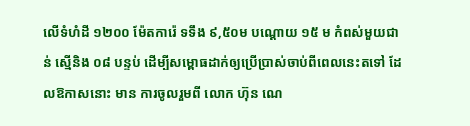លើទំហំដី ១២០០ ម៉ែតការ៉េ ទទឹង ៩,៥០ម បណ្តោយ ១៥ ម កំពស់មួយជាន់ ស្មើនិង ០៨ បន្ទប់ ដើម្បីសម្ពោធដាក់ឲ្យប្រើប្រាស់ចាប់ពីពេលនេះតទៅ ដែលឱកាសនោះ មាន ការចូលរួមពី លោក ហ៊ុន ណេ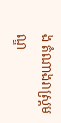ង តំណាងរាស្ត្រមណ្ឌ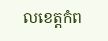លខេត្តកំព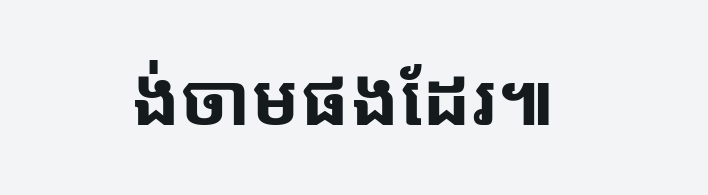ង់ចាមផងដែរ៕